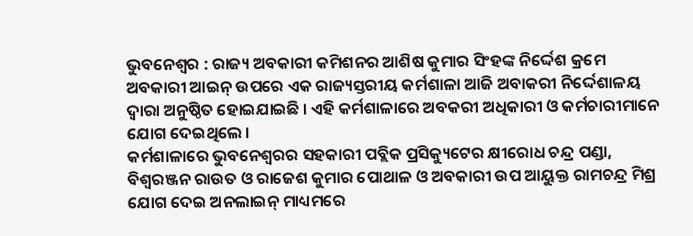ଭୁବନେଶ୍ୱର : ରାଜ୍ୟ ଅବକାରୀ କମିଶନର ଆଶିଷ କୁମାର ସିଂହଙ୍କ ନିର୍ଦ୍ଦେଶ କ୍ରମେ ଅବକାରୀ ଆଇନ୍ ଉପରେ ଏକ ରାଜ୍ୟସ୍ତରୀୟ କର୍ମଶାଳା ଆଜି ଅବାକରୀ ନିର୍ଦ୍ଦେଶାଳୟ ଦ୍ୱାରା ଅନୁଷ୍ଠିତ ହୋଇଯାଇଛି । ଏହି କର୍ମଶାଳାରେ ଅବକରୀ ଅଧିକାରୀ ଓ କର୍ମଚାରୀମାନେ ଯୋଗ ଦେଇଥିଲେ ।
କର୍ମଶାଳାରେ ଭୁବନେଶ୍ୱରର ସହକାରୀ ପବ୍ଲିକ ପ୍ରସିକ୍ୟୁଟେର କ୍ଷୀରୋଧ ଚନ୍ଦ୍ର ପଣ୍ଡା, ବିଶ୍ୱରଞ୍ଜନ ରାଉତ ଓ ରାଜେଶ କୁମାର ପୋଥାଳ ଓ ଅବକାରୀ ଉପ ଆୟୁକ୍ତ ରାମଚନ୍ଦ୍ର ମିଶ୍ର ଯୋଗ ଦେଇ ଅନଲାଇନ୍ ମାଧ୍ୟମରେ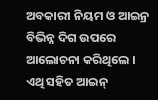ଅବକାରୀ ନିୟମ ଓ ଆଇନ୍ର ବିଭିନ୍ନ ଦିଗ ଉପରେ ଆଲୋଚନା କରିଥିଲେ । ଏଥି ସହିତ ଆଇନ୍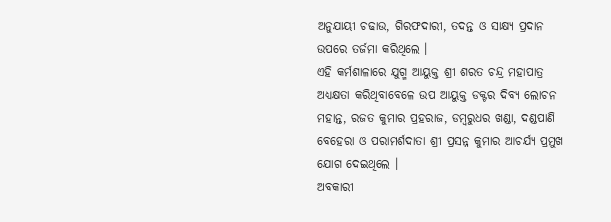ଅନୁଯାୟୀ ଚଢାଉ, ଗିରଫଦାରୀ, ତଦନ୍ତ ଓ ସାକ୍ଷ୍ୟ ପ୍ରଦାନ ଉପରେ ତର୍ଜମା କରିଥିଲେ ।
ଏହି କର୍ମଶାଳାରେ ଯୁଗ୍ମ ଆୟୁକ୍ତ ଶ୍ରୀ ଶରତ ଚନ୍ଦ୍ର ମହାପାତ୍ର ଅଧ୍ୟକ୍ଷତା କରିଥିବାବେଳେ ଉପ ଆୟୁକ୍ତ ଡକ୍ଟର ଦିବ୍ୟ ଲୋଚନ ମହାନ୍ତ, ରଜତ କୁମାର ପ୍ରହରାଜ, ଡମ୍ବରୁଧର ଖଣ୍ଡା, ଦଣ୍ଡପାଣି ବେହେରା ଓ ପରାମର୍ଶଦାତା ଶ୍ରୀ ପ୍ରସନ୍ନ କୁମାର ଆଚର୍ଯ୍ୟ ପ୍ରମୁଖ ଯୋଗ ଦେଇଥିଲେ ।
ଅବକାରୀ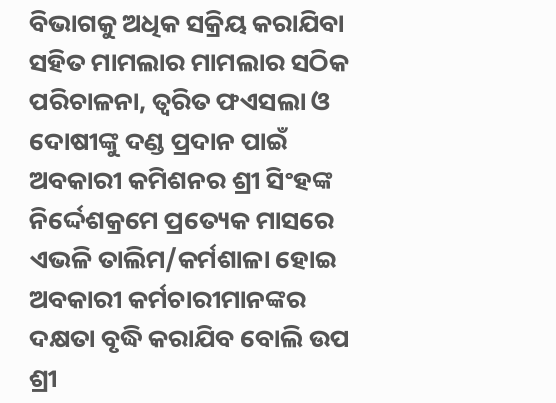ବିଭାଗକୁ ଅଧିକ ସକ୍ରିୟ କରାଯିବା ସହିତ ମାମଲାର ମାମଲାର ସଠିକ ପରିଚାଳନା, ତ୍ୱରିତ ଫଏସଲା ଓ ଦୋଷୀଙ୍କୁ ଦଣ୍ଡ ପ୍ରଦାନ ପାଇଁ ଅବକାରୀ କମିଶନର ଶ୍ରୀ ସିଂହଙ୍କ ନିର୍ଦ୍ଦେଶକ୍ରମେ ପ୍ରତ୍ୟେକ ମାସରେ ଏଭଳି ତାଲିମ/କର୍ମଶାଳା ହୋଇ ଅବକାରୀ କର୍ମଚାରୀମାନଙ୍କର ଦକ୍ଷତା ବୃଦ୍ଧି କରାଯିବ ବୋଲି ଉପ ଶ୍ରୀ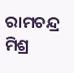ରାମଚନ୍ଦ୍ର ମିଶ୍ର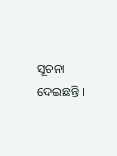ସୂଚନା ଦେଇଛନ୍ତି ।